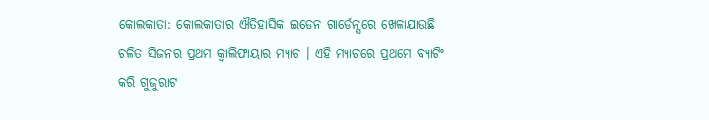କୋଲକାତା: କୋଲକାତାର ଐତିହାସିକ ଇଡେନ ଗାର୍ଡେନ୍ସରେ ଖେଳାଯାଉଛି ଚଳିତ ସିଜନର ପ୍ରଥମ କ୍ୱାଲିଫାୟାର ମ୍ୟାଚ । ଏହି ମ୍ୟାଚରେ ପ୍ରଥମେ ବ୍ୟାଟିଂ କରି ଗୁଜୁରାଟ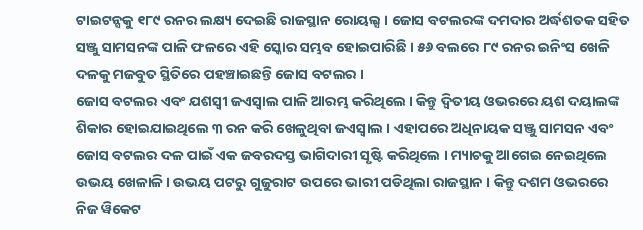ଟାଇଟନ୍ସକୁ ୧୮୯ ରନର ଲକ୍ଷ୍ୟ ଦେଇଛି ରାଜସ୍ଥାନ ରୋୟଲ୍ସ । ଜୋସ ବଟଲରଙ୍କ ଦମଦାର ଅର୍ଦ୍ଧଶତକ ସହିତ ସଞ୍ଜୁ ସାମସନଙ୍କ ପାଳି ଫଳରେ ଏହି ସ୍କୋର ସମ୍ଭବ ହୋଇପାରିଛି । ୫୬ ବଲରେ ୮୯ ରନର ଇନିଂସ ଖେଳି ଦଳକୁ ମଜବୁତ ସ୍ଥିତିରେ ପହଞ୍ଚାଇଛନ୍ତି ଜୋସ ବଟଲର ।
ଜୋସ ବଟଲର ଏବଂ ଯଶସ୍ୱୀ ଜଏସ୍ୱାଲ ପାଳି ଆରମ୍ଭ କରିଥିଲେ । କିନ୍ତୁ ଦ୍ୱିତୀୟ ଓଭରରେ ୟଶ ଦୟାଲଙ୍କ ଶିକାର ହୋଇଯାଇଥିଲେ ୩ ରନ କରି ଖେଳୁଥିବା ଜଏସ୍ୱାଲ । ଏହାପରେ ଅଧିନାୟକ ସଞ୍ଜୁ ସାମସନ ଏବଂ ଜୋସ ବଟଲର ଦଳ ପାଇଁ ଏକ ଜବରଦସ୍ତ ଭାଗିଦାରୀ ସୃଷ୍ଟି କରିଥିଲେ । ମ୍ୟାଚକୁ ଆଗେଇ ନେଇଥିଲେ ଉଭୟ ଖେଳାଳି । ଉଭୟ ପଟରୁ ଗୁଜୁରାଟ ଉପରେ ଭାରୀ ପଡିଥିଲା ରାଜସ୍ଥାନ । କିନ୍ତୁ ଦଶମ ଓଭରରେ ନିଜ ୱିକେଟ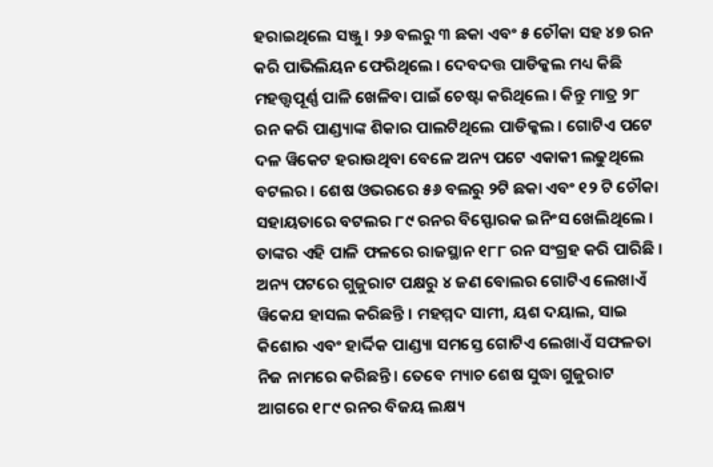ହରାଇଥିଲେ ସଞ୍ଜୁ । ୨୬ ବଲରୁ ୩ ଛକା ଏବଂ ୫ ଚୌକା ସହ ୪୭ ରନ କରି ପାଭିଲିୟନ ଫେରିଥିଲେ । ଦେବଦତ୍ତ ପାଡିକ୍କଲ ମଧ୍ୟ କିଛି ମହତ୍ତ୍ୱପୂର୍ଣ୍ଣ ପାଳି ଖେଳିବା ପାଇଁ ଚେଷ୍ଟା କରିଥିଲେ । କିନ୍ତୁ ମାତ୍ର ୨୮ ରନ କରି ପାଣ୍ଡ୍ୟାଙ୍କ ଶିକାର ପାଲଟିଥିଲେ ପାଡିକ୍କଲ । ଗୋଟିଏ ପଟେ ଦଳ ୱିକେଟ ହରାଉଥିବା ବେଳେ ଅନ୍ୟ ପଟେ ଏକାକୀ ଲଢୁଥିଲେ ବଟଲର । ଶେଷ ଓଭରରେ ୫୬ ବଲରୁ ୨ଟି ଛକା ଏବଂ ୧୨ ଟି ଚୌକା ସହାୟତାରେ ବଟଲର ୮୯ ରନର ବିସ୍ଫୋରକ ଇନିଂସ ଖେଲିଥିଲେ । ତାଙ୍କର ଏହି ପାଳି ଫଳରେ ରାଜସ୍ଥାନ ୧୮୮ ରନ ସଂଗ୍ରହ କରି ପାରିଛି ।
ଅନ୍ୟ ପଟରେ ଗୁଜୁରାଟ ପକ୍ଷରୁ ୪ ଜଣ ବୋଲର ଗୋଟିଏ ଲେଖାଏଁ ୱିକେଯ ହାସଲ କରିଛନ୍ତି । ମହମ୍ମଦ ସାମୀ, ୟଶ ଦୟାଲ, ସାଇ କିଶୋର ଏବଂ ହାର୍ଦ୍ଦିକ ପାଣ୍ଡ୍ୟା ସମସ୍ତେ ଗୋଟିଏ ଲେଖାଏଁ ସଫଳତା ନିଜ ନାମରେ କରିଛନ୍ତି । ତେବେ ମ୍ୟାଚ ଶେଷ ସୁଦ୍ଧା ଗୁଜୁରାଟ ଆଗରେ ୧୮୯ ରନର ବିଜୟ ଲକ୍ଷ୍ୟ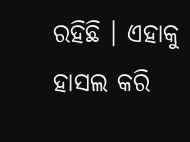ରହିଛି । ଏହାକୁ ହାସଲ କରି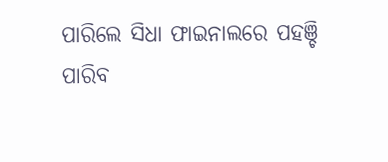ପାରିଲେ ସିଧା ଫାଇନାଲରେ ପହଞ୍ଚି ପାରିବ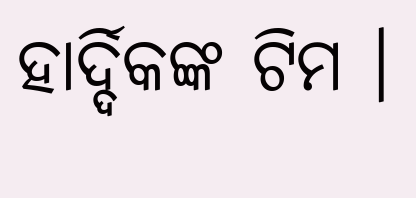ହାର୍ଦ୍ଦିକଙ୍କ ଟିମ ।